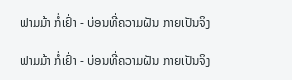ຟາມມ້າ ກໍ່ເຢົ່າ - ບ່ອນທີ່ຄວາມຝັນ ກາຍເປັນຈິງ

ຟາມມ້າ ກໍ່ເຢົ່າ - ບ່ອນທີ່ຄວາມຝັນ ກາຍເປັນຈິງ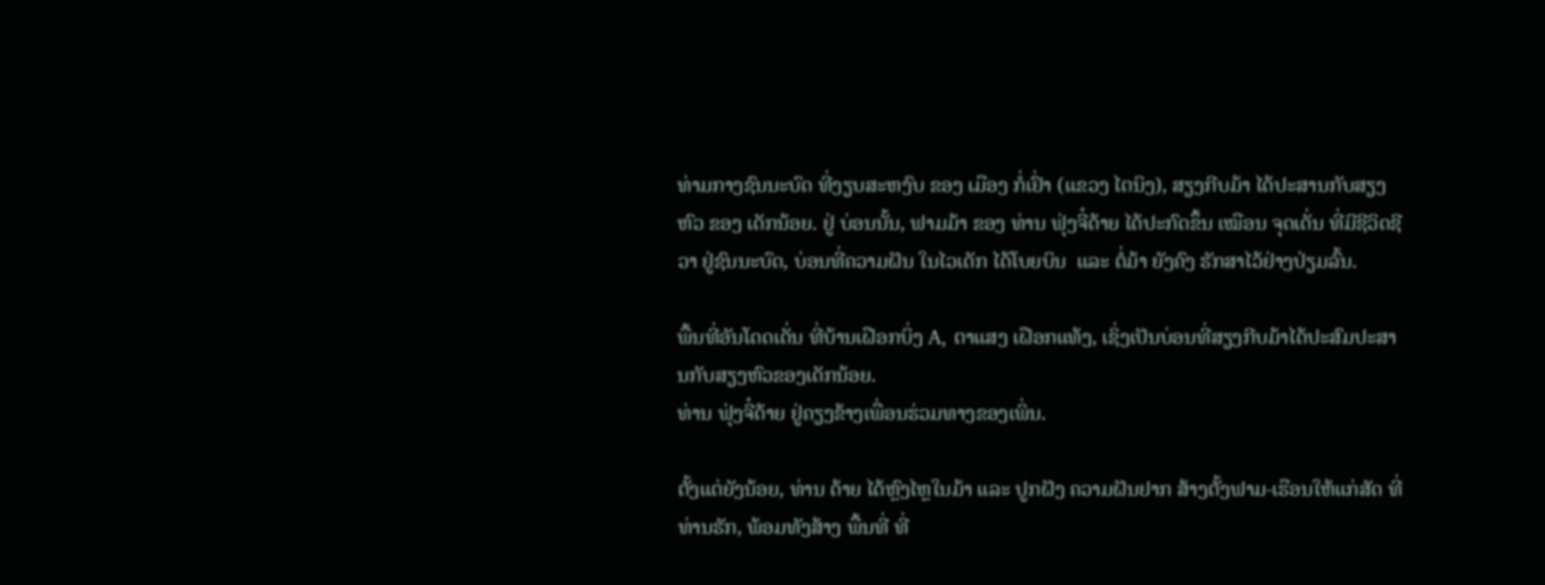ທ່າມກາງຊົນນະບົດ ທີ່ງຽບສະຫງົບ ຂອງ ເມືອງ ກໍ່ເຢົ່າ (ແຂວງ ໄຕນິງ), ສຽງກີບມ້າ ໄດ້ປະສານກັບສຽງຫົວ ຂອງ ເດັກນ້ອຍ. ຢູ່ ບ່ອນນັ້ນ, ຟາມມ້າ ຂອງ ທ່ານ ຟຸ່ງຈີ໋ດ້າຍ ໄດ້ປະກົດຂຶ້ນ ເໝືອນ ຈຸດເດັ່ນ ທີ່ມີຊີວິດຊີວາ ຢູ່ຊົນນະບົດ, ບ່ອນທີ່ຄວາມຝັນ ໃນໄວເດັກ ໄດ້ໂບຍບິນ  ແລະ ຕໍ່ມ້າ ຍັງຄົງ ຮັກສາໄວ້ຢ່າງປ່ຽມລົ້ນ.

ພື້ນທີ່ອັນໂດດເດັ່ນ ທີ່ບ້ານເຝືອກບິ່ງ A, ຕາແສງ ເຝືອກແທ້ງ, ເຊິ່ງເປັນບ່ອນທີ່ສຽງກີບມ້າໄດ້ປະສົມປະສານກັບສຽງຫົວຂອງເດັກນ້ອຍ.
ທ່ານ ຟຸ່ງຈີ໋ດ້າຍ ຢູ່ຄຽງຂ້າງເພື່ອນຮ່ວມທາງຂອງເພິ່ນ.

ຕັ້ງແຕ່ຍັງນ້ອຍ, ທ່ານ ດ້າຍ ໄດ້ຫຼົງໄຫຼໃນມ້າ ແລະ ປູກຝັງ ຄວາມຝັນຢາກ ສ້າງຕັ້ງຟາມ-ເຮືອນໃຫ້ແກ່ສັດ ທີ່ທ່ານຮັກ, ພ້ອມທັງສ້າງ ພື້ນທີ່ ທີ່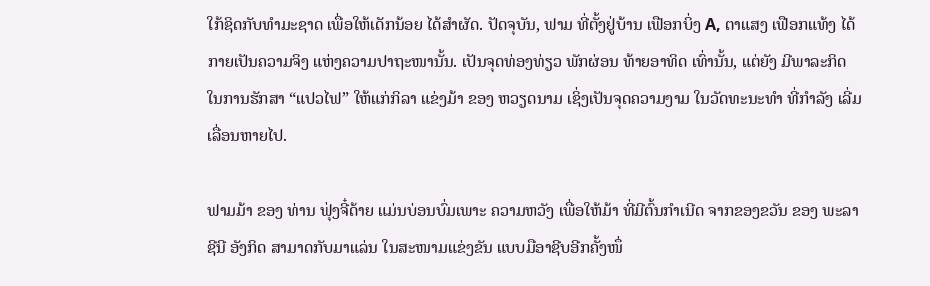ໃກ້ຊິດກັບທຳມະຊາດ ເພື່ອໃຫ້ເດັກນ້ອຍ ໄດ້ສຳຜັດ. ປັດຈຸບັນ, ຟາມ ທີ່ຕັ້ງຢູ່ບ້ານ ເຟືອກບິ່ງ A, ຕາແສງ ເຟືອກແທ້ງ ໄດ້ກາຍເປັນຄວາມຈິງ ແຫ່ງຄວາມປາຖະໜານັ້ນ. ເປັນຈຸດທ່ອງທ່ຽວ ພັກຜ່ອນ ທ້າຍອາທິດ ເທົ່ານັ້ນ, ແຕ່ຍັງ ມີພາລະກິດ ໃນການຮັກສາ “ແປວໄຟ” ໃຫ້ແກ່ກິລາ ແຂ່ງມ້າ ຂອງ ຫວຽດນາມ ເຊິ່ງເປັນຈຸດຄວາມງາມ ໃນວັດທະນະທຳ ທີ່ກຳລັງ ເລີ່ມເລື່ອນຫາຍໄປ.

ຟາມມ້າ ຂອງ ທ່ານ ຟຸ່ງຈີ໋ດ້າຍ ແມ່ນບ່ອນບົ່ມເພາະ ຄວາມຫວັງ ເພື່ອໃຫ້ມ້າ ທີ່ມີຕົ້ນກຳເນີດ ຈາກຂອງຂວັນ ຂອງ ພະລາຊີນີ ອັງກິດ ສາມາດກັບມາແລ່ນ ໃນສະໜາມແຂ່ງຂັນ ແບບມືອາຊີບອີກຄັ້ງໜຶ່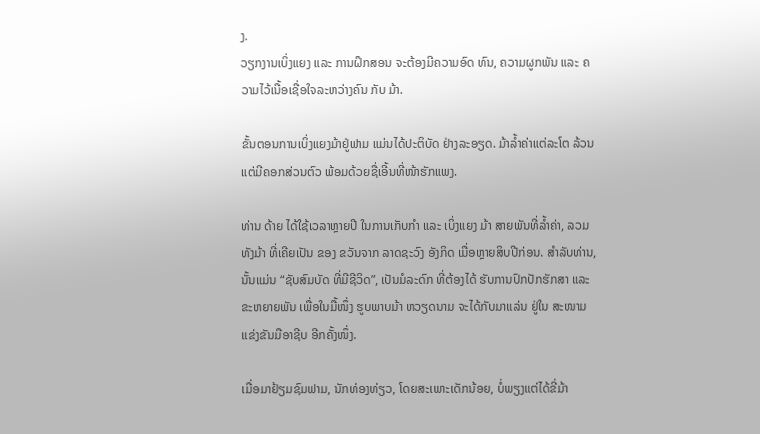ງ.
ວຽກງານເບິ່ງແຍງ ແລະ ການຝຶກສອນ ຈະຕ້ອງມີຄວາມອົດ ທົນ, ຄວາມຜູກພັນ ແລະ ຄວາມໄວ້ເນື້ອເຊື່ອໃຈລະຫວ່າງຄົນ ກັບ ມ້າ.

ຂັ້ນຕອນການເບິ່ງແຍງມ້າຢູ່ຟາມ ແມ່ນໄດ້ປະຕິບັດ ຢ່າງລະອຽດ. ມ້າລ້ຳຄ່າແຕ່ລະໂຕ ລ້ວນແຕ່ມີຄອກສ່ວນຕົວ ພ້ອມດ້ວຍຊື່ເອີ້ນທີ່ໜ້າຮັກແພງ.

ທ່ານ ດ້າຍ ໄດ້ໃຊ້ເວລາຫຼາຍປີ ໃນການເກັບກຳ ແລະ ເບິ່ງແຍງ ມ້າ ສາຍພັນທີ່ລ້ຳຄ່າ, ລວມທັງມ້າ ທີ່ເຄີຍເປັນ ຂອງ ຂວັນຈາກ ລາດຊະວົງ ອັງກິດ ເມື່ອຫຼາຍສິບປີກ່ອນ. ສໍາລັບທ່ານ, ນັ້ນແມ່ນ “ຊັບສົມບັດ ທີ່ມີຊີວິດ”, ເປັນມໍລະດົກ ທີ່ຕ້ອງໄດ້ ຮັບການປົກປັກຮັກສາ ແລະຂະຫຍາຍພັນ ເພື່ອໃນມື້ໜຶ່ງ ຮູບພາບມ້າ ຫວຽດນາມ ຈະໄດ້ກັບມາແລ່ນ ຢູ່ໃນ ສະໜາມ ແຂ່ງຂັນມືອາຊີບ ອີກຄັ້ງໜຶ່ງ.

ເມື່ອມາຢ້ຽມຊົມຟາມ, ນັກທ່ອງທ່ຽວ, ໂດຍສະເພາະເດັກນ້ອຍ, ບໍ່ພຽງແຕ່ໄດ້ຂີ່ມ້າ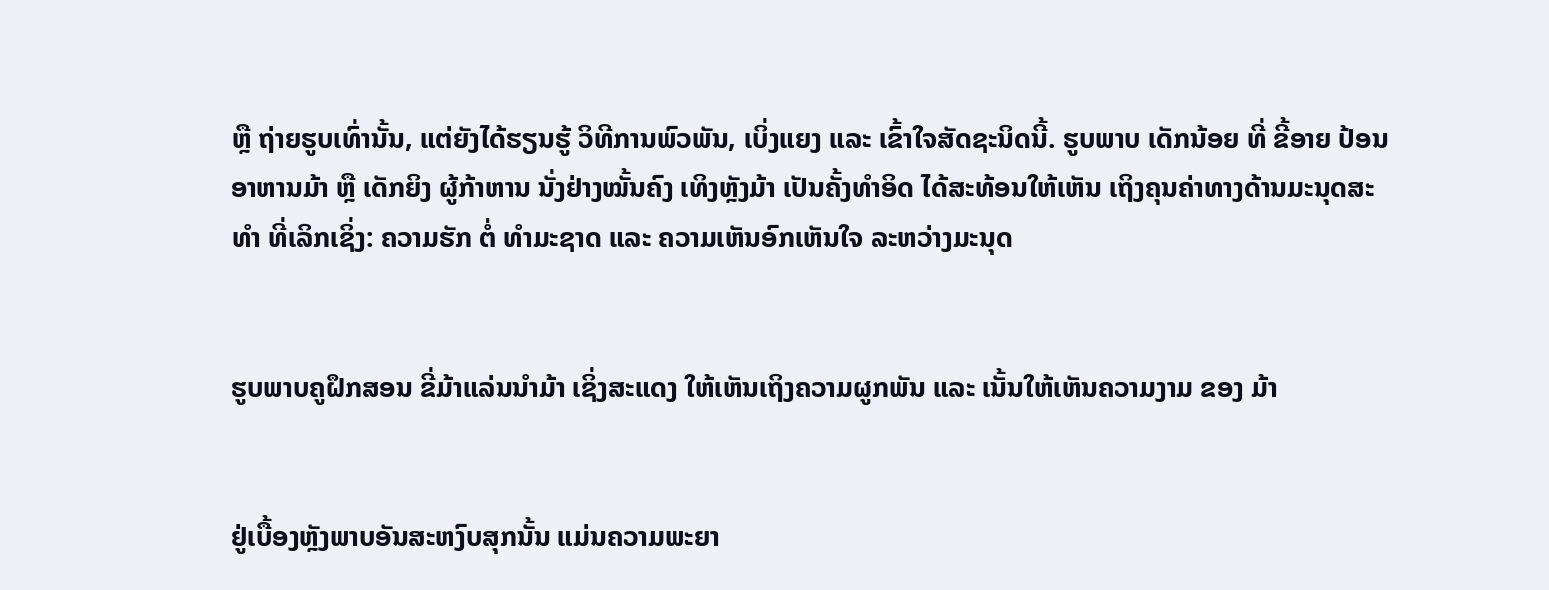ຫຼື ຖ່າຍຮູບເທົ່ານັ້ນ, ແຕ່ຍັງໄດ້ຮຽນຮູ້ ວິທີການພົວພັນ, ເບິ່ງແຍງ ແລະ ເຂົ້າໃຈສັດຊະນິດນີ້. ຮູບພາບ ເດັກນ້ອຍ ທີ່ ຂີ້ອາຍ ປ້ອນອາຫານມ້າ ຫຼື ເດັກຍິງ ຜູ້ກ້າຫານ ນັ່ງຢ່າງໝັ້ນຄົງ ເທິງຫຼັງມ້າ ເປັນຄັ້ງທຳອິດ ໄດ້ສະທ້ອນໃຫ້ເຫັນ ເຖິງຄຸນຄ່າທາງດ້ານມະນຸດສະທຳ ທີ່ເລິກເຊິ່ງ: ຄວາມຮັກ ຕໍ່ ທຳມະຊາດ ແລະ ຄວາມເຫັນອົກເຫັນໃຈ ລະຫວ່າງມະນຸດ


ຮູບພາບຄູຝຶກສອນ ຂີ່ມ້າແລ່ນນຳມ້າ ເຊິ່ງສະແດງ ໃຫ້ເຫັນເຖິງຄວາມຜູກພັນ ແລະ ເນັ້ນໃຫ້ເຫັນຄວາມງາມ ຂອງ ມ້າ


ຢູ່ເບື້ອງຫຼັງພາບອັນສະຫງົບສຸກນັ້ນ ແມ່ນຄວາມພະຍາ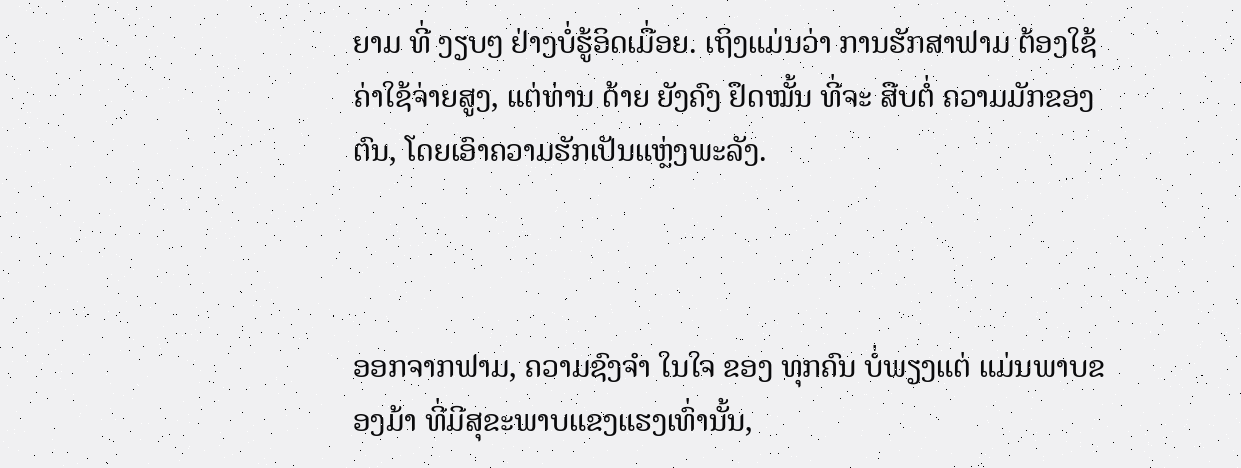ຍາມ ທີ່ ງຽບໆ ຢ່າງບໍ່ຮູ້ອິດເມື່ອຍ. ເຖິງແມ່ນວ່າ ການຮັກສາຟາມ ຕ້ອງໃຊ້ ຄ່າໃຊ້ຈ່າຍສູງ, ແຕ່ທ່ານ ດ້າຍ ຍັງຄົງ ຢຶດໝັ້ນ ທີ່ຈະ ສືບຕໍ່ ຄວາມມັກຂອງຕົນ, ໂດຍເອົາຄວາມຮັກເປັນແຫຼ່ງພະລັງ.



ອອກຈາກຟາມ, ຄວາມຊົງຈໍາ ໃນໃຈ ຂອງ ທຸກຄົນ ບໍ່ພຽງແຕ່ ແມ່ນພາບຂອງມ້າ ທີ່ມີສຸຂະພາບແຂງແຮງເທົ່ານັ້ນ,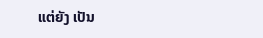ແຕ່ຍັງ ເປັນ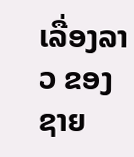ເລື່ອງລາວ ຂອງຊາຍ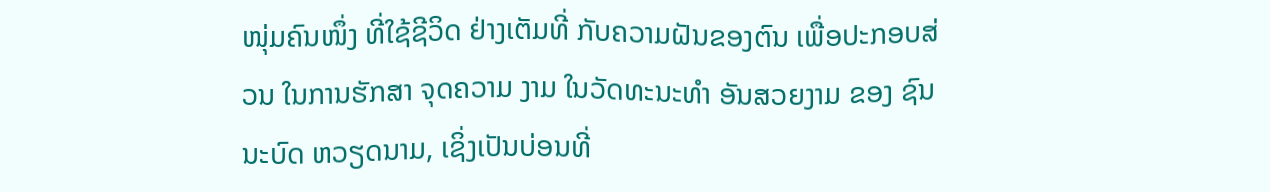ໜຸ່ມຄົນໜຶ່ງ ທີ່ໃຊ້ຊີວິດ ຢ່າງເຕັມທີ່ ກັບຄວາມຝັນຂອງຕົນ ເພື່ອປະກອບສ່ວນ ໃນການຮັກສາ ຈຸດຄວາມ ງາມ ໃນວັດທະນະທຳ ອັນສວຍງາມ ຂອງ ຊົນນະບົດ ຫວຽດນາມ, ເຊິ່ງເປັນບ່ອນທີ່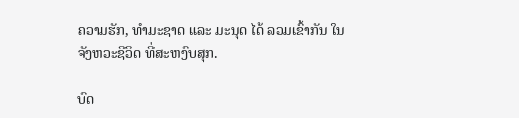ຄວາມຮັກ, ທຳມະຊາດ ແລະ ມະນຸດ ໄດ້ ລວມເຂົ້າກັນ ໃນຈັງຫວະຊີວິດ ທີ່ສະຫງົບສຸກ.

ບົດ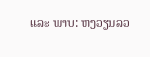ແລະ ພາບ: ຫງວຽນລວ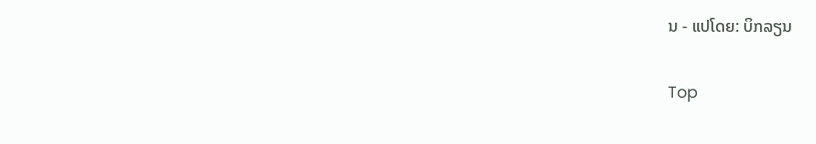ນ - ແປໂດຍ: ບິກລຽນ

Top